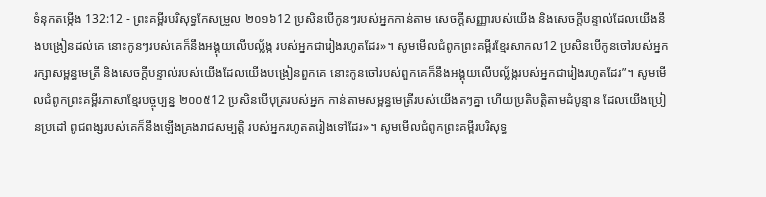ទំនុកតម្កើង 132:12 - ព្រះគម្ពីរបរិសុទ្ធកែសម្រួល ២០១៦12 ប្រសិនបើកូនៗរបស់អ្នកកាន់តាម សេចក្ដីសញ្ញារបស់យើង និងសេចក្ដីបន្ទាល់ដែលយើងនឹងបង្រៀនដល់គេ នោះកូនៗរបស់គេក៏នឹងអង្គុយលើបល្ល័ង្ក របស់អ្នកជារៀងរហូតដែរ»។ សូមមើលជំពូកព្រះគម្ពីរខ្មែរសាកល12 ប្រសិនបើកូនចៅរបស់អ្នករក្សាសម្ពន្ធមេត្រី និងសេចក្ដីបន្ទាល់របស់យើងដែលយើងបង្រៀនពួកគេ នោះកូនចៅរបស់ពួកគេក៏នឹងអង្គុយលើបល្ល័ង្ករបស់អ្នកជារៀងរហូតដែរ”។ សូមមើលជំពូកព្រះគម្ពីរភាសាខ្មែរបច្ចុប្បន្ន ២០០៥12 ប្រសិនបើបុត្ររបស់អ្នក កាន់តាមសម្ពន្ធមេត្រីរបស់យើងតៗគ្នា ហើយប្រតិបត្តិតាមដំបូន្មាន ដែលយើងប្រៀនប្រដៅ ពូជពង្សរបស់គេក៏នឹងឡើងគ្រងរាជសម្បត្តិ របស់អ្នករហូតតរៀងទៅដែរ»។ សូមមើលជំពូកព្រះគម្ពីរបរិសុទ្ធ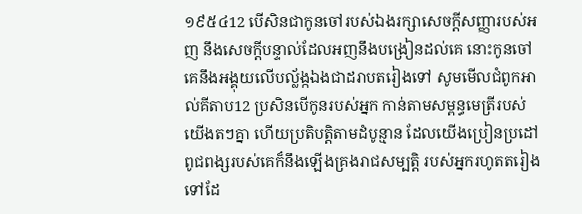១៩៥៤12 បើសិនជាកូនចៅរបស់ឯងរក្សាសេចក្ដីសញ្ញារបស់អញ នឹងសេចក្ដីបន្ទាល់ដែលអញនឹងបង្រៀនដល់គេ នោះកូនចៅគេនឹងអង្គុយលើបល្ល័ង្កឯងជាដរាបតរៀងទៅ សូមមើលជំពូកអាល់គីតាប12 ប្រសិនបើកូនរបស់អ្នក កាន់តាមសម្ពន្ធមេត្រីរបស់យើងតៗគ្នា ហើយប្រតិបត្តិតាមដំបូន្មាន ដែលយើងប្រៀនប្រដៅ ពូជពង្សរបស់គេក៏នឹងឡើងគ្រងរាជសម្បត្តិ របស់អ្នករហូតតរៀងទៅដែ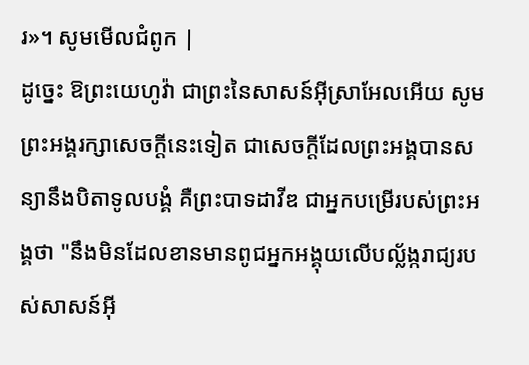រ»។ សូមមើលជំពូក |
ដូច្នេះ ឱព្រះយេហូវ៉ា ជាព្រះនៃសាសន៍អ៊ីស្រាអែលអើយ សូមព្រះអង្គរក្សាសេចក្ដីនេះទៀត ជាសេចក្ដីដែលព្រះអង្គបានសន្យានឹងបិតាទូលបង្គំ គឺព្រះបាទដាវីឌ ជាអ្នកបម្រើរបស់ព្រះអង្គថា "នឹងមិនដែលខានមានពូជអ្នកអង្គុយលើបល្ល័ង្ករាជ្យរបស់សាសន៍អ៊ី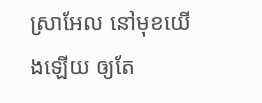ស្រាអែល នៅមុខយើងឡើយ ឲ្យតែ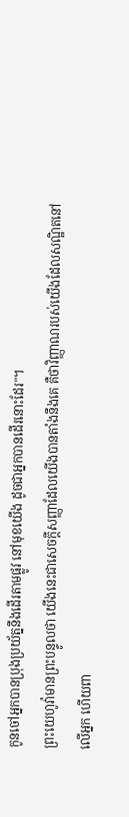កូនចៅអ្នកបានប្រុងប្រយ័ត្ននឹងដើរតាមផ្លូវ នៅមុខយើង ដូចជាអ្នកបានដើរនោះដែរ"។
ព្រះយេហូវ៉ាមានព្រះបន្ទូលថា យើងនេះជាសេចក្ដីសញ្ញាដែលយើងបានតាំងនឹងគេ គឺថាវិញ្ញាណរបស់យើងដែលសណ្ឋិតនៅលើអ្នក ហើយពា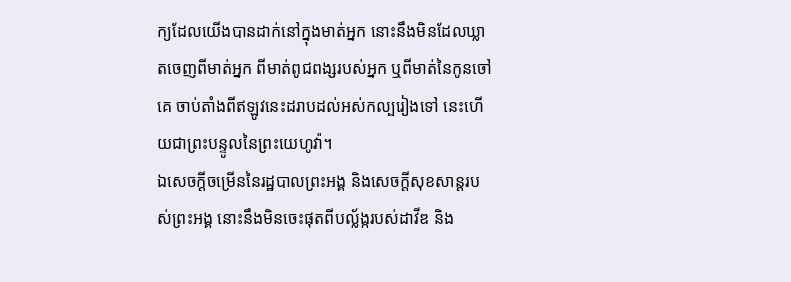ក្យដែលយើងបានដាក់នៅក្នុងមាត់អ្នក នោះនឹងមិនដែលឃ្លាតចេញពីមាត់អ្នក ពីមាត់ពូជពង្សរបស់អ្នក ឬពីមាត់នៃកូនចៅគេ ចាប់តាំងពីឥឡូវនេះដរាបដល់អស់កល្បរៀងទៅ នេះហើយជាព្រះបន្ទូលនៃព្រះយេហូវ៉ា។
ឯសេចក្ដីចម្រើននៃរដ្ឋបាលព្រះអង្គ និងសេចក្ដីសុខសាន្តរបស់ព្រះអង្គ នោះនឹងមិនចេះផុតពីបល្ល័ង្ករបស់ដាវីឌ និង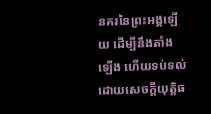នគរនៃព្រះអង្គឡើយ ដើម្បីនឹងតាំងឡើង ហើយទប់ទល់ ដោយសេចក្ដីយុត្តិធ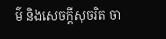ម៌ និងសេចក្ដីសុចរិត ចា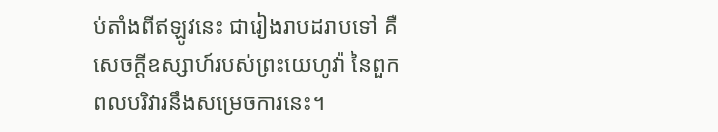ប់តាំងពីឥឡូវនេះ ជារៀងរាបដរាបទៅ គឺសេចក្ដីឧស្សាហ៍របស់ព្រះយេហូវ៉ា នៃពួកពលបរិវារនឹងសម្រេចការនេះ។